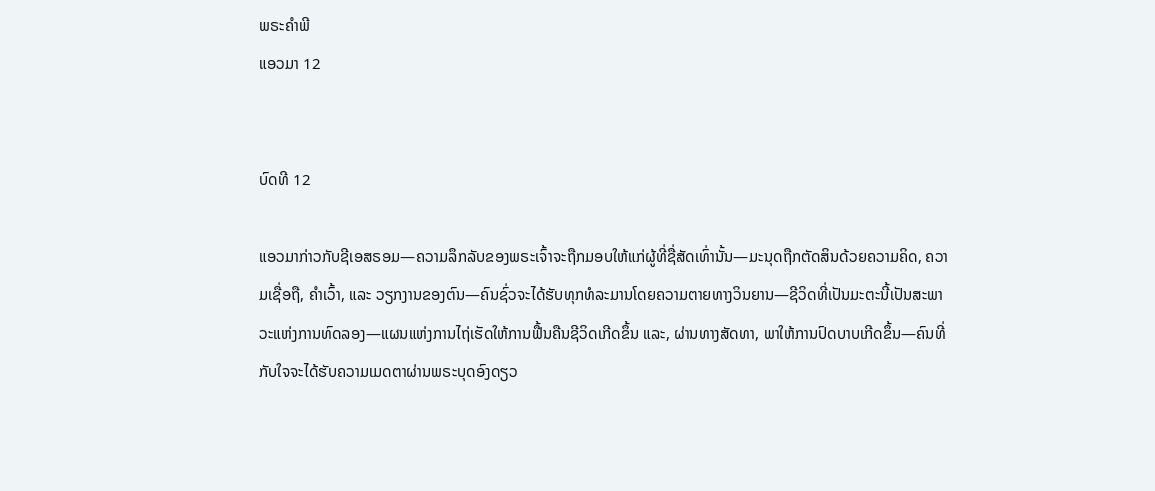ພຣະຄຳພີ
ແອວມາ 12


ບົດທີ 12

ແອວມາກ່າວກັບຊີເອສຣອມ—ຄວາມລຶກລັບຂອງພຣະເຈົ້າຈະຖືກມອບໃຫ້ແກ່ຜູ້ທີ່ຊື່ສັດເທົ່ານັ້ນ—ມະນຸດຖືກຕັດສິນດ້ວຍຄວາມຄິດ, ຄວາມເຊື່ອຖື, ຄຳເວົ້າ, ແລະ ວຽກງານຂອງຕົນ—ຄົນຊົ່ວຈະໄດ້ຮັບທຸກທໍລະມານໂດຍຄວາມຕາຍທາງວິນຍານ—ຊີວິດທີ່ເປັນມະຕະນີ້ເປັນສະພາວະແຫ່ງການທົດລອງ—ແຜນແຫ່ງການໄຖ່ເຮັດໃຫ້ການຟື້ນຄືນຊີວິດເກີດຂຶ້ນ ແລະ, ຜ່ານທາງສັດທາ, ພາໃຫ້ການປົດບາບເກີດຂຶ້ນ—ຄົນທີ່ກັບໃຈຈະໄດ້ຮັບຄວາມເມດຕາຜ່ານພຣະບຸດອົງດຽວ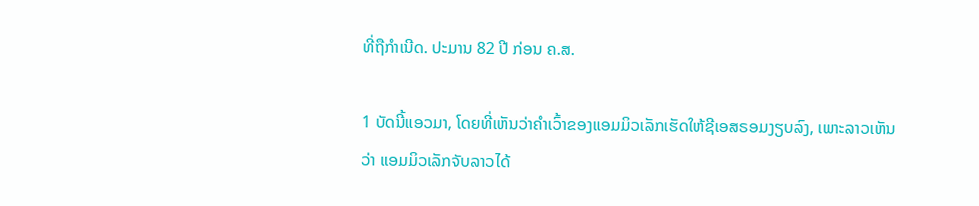ທີ່ຖືກຳເນີດ. ປະມານ 82 ປີ ກ່ອນ ຄ.ສ.

1 ບັດນີ້ແອວມາ, ໂດຍທີ່ເຫັນວ່າຄຳເວົ້າຂອງແອມມິວເລັກເຮັດໃຫ້ຊີເອສຣອມງຽບລົງ, ເພາະລາວເຫັນວ່າ ແອມມິວເລັກຈັບລາວໄດ້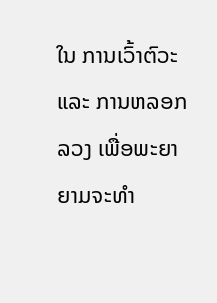ໃນ ການເວົ້າຕົວະ ແລະ ການຫລອກລວງ ເພື່ອພະຍາຍາມຈະທຳ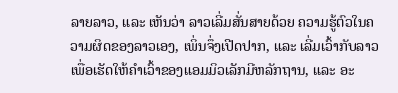ລາຍລາວ, ແລະ ເຫັນວ່າ ລາວເລີ່ມສັ່ນສາຍດ້ວຍ ຄວາມຮູ້ຕົວໃນຄວາມຜິດຂອງລາວເອງ, ເພິ່ນຈຶ່ງເປີດປາກ, ແລະ ເລີ່ມເວົ້າກັບລາວ ເພື່ອເຮັດໃຫ້ຄຳເວົ້າຂອງແອມມິວເລັກມີຫລັກຖານ, ແລະ ອະ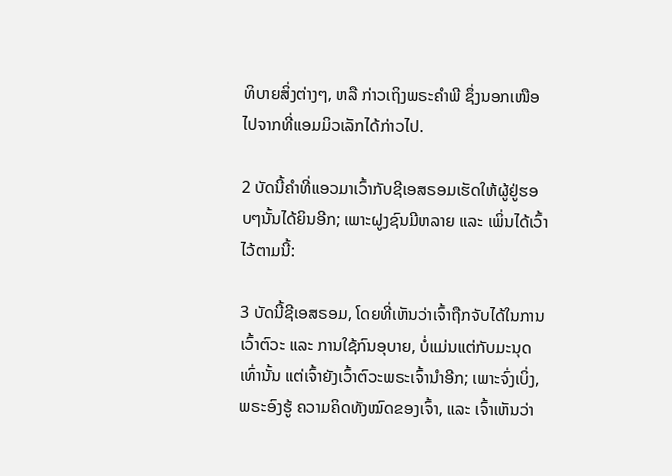ທິບາຍສິ່ງຕ່າງໆ, ຫລື ກ່າວເຖິງພຣະຄຳພີ ຊຶ່ງນອກເໜືອໄປຈາກທີ່ແອມມິວເລັກໄດ້ກ່າວໄປ.

2 ບັດນີ້ຄຳທີ່ແອວມາເວົ້າກັບຊີເອສຣອມເຮັດໃຫ້ຜູ້ຢູ່ຮອບໆນັ້ນໄດ້ຍິນອີກ; ເພາະຝູງຊົນມີຫລາຍ ແລະ ເພິ່ນໄດ້ເວົ້າໄວ້ຕາມນີ້:

3 ບັດນີ້ຊີເອສຣອມ, ໂດຍທີ່ເຫັນວ່າເຈົ້າຖືກຈັບໄດ້ໃນການເວົ້າຕົວະ ແລະ ການໃຊ້ກົນອຸບາຍ, ບໍ່ແມ່ນແຕ່ກັບມະນຸດເທົ່ານັ້ນ ແຕ່ເຈົ້າຍັງເວົ້າຕົວະພຣະເຈົ້ານຳອີກ; ເພາະຈົ່ງເບິ່ງ, ພຣະອົງຮູ້ ຄວາມຄິດທັງໝົດຂອງເຈົ້າ, ແລະ ເຈົ້າເຫັນວ່າ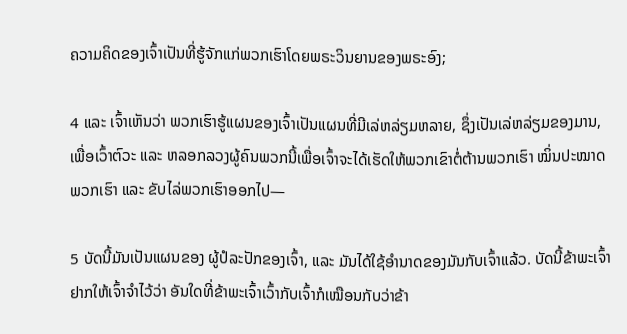ຄວາມຄິດຂອງເຈົ້າເປັນທີ່ຮູ້ຈັກແກ່ພວກເຮົາໂດຍພຣະວິນຍານຂອງພຣະອົງ;

4 ແລະ ເຈົ້າເຫັນວ່າ ພວກເຮົາຮູ້ແຜນຂອງເຈົ້າເປັນແຜນທີ່ມີເລ່ຫລ່ຽມຫລາຍ, ຊຶ່ງເປັນເລ່ຫລ່ຽມຂອງມານ, ເພື່ອເວົ້າຕົວະ ແລະ ຫລອກລວງຜູ້ຄົນພວກນີ້ເພື່ອເຈົ້າຈະໄດ້ເຮັດໃຫ້ພວກເຂົາຕໍ່ຕ້ານພວກເຮົາ ໝິ່ນປະໝາດພວກເຮົາ ແລະ ຂັບໄລ່ພວກເຮົາອອກໄປ—

5 ບັດນີ້ມັນເປັນແຜນຂອງ ຜູ້ປໍລະປັກຂອງເຈົ້າ, ແລະ ມັນໄດ້ໃຊ້ອຳນາດຂອງມັນກັບເຈົ້າແລ້ວ. ບັດນີ້ຂ້າພະເຈົ້າຢາກໃຫ້ເຈົ້າຈຳໄວ້ວ່າ ອັນໃດທີ່ຂ້າພະເຈົ້າເວົ້າກັບເຈົ້າກໍເໝືອນກັບວ່າຂ້າ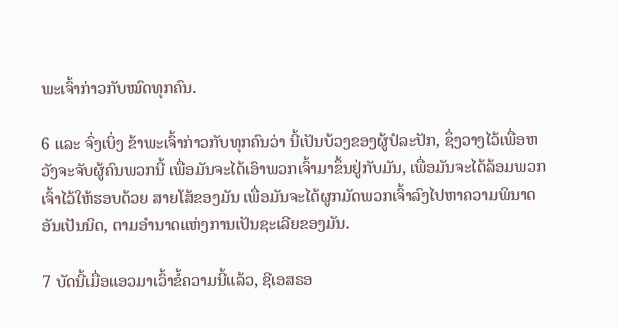ພະເຈົ້າກ່າວກັບໝົດທຸກຄົນ.

6 ແລະ ຈົ່ງເບິ່ງ ຂ້າພະເຈົ້າກ່າວກັບທຸກຄົນວ່າ ນີ້ເປັນບ້ວງຂອງຜູ້ປໍລະປັກ, ຊຶ່ງວາງໄວ້ເພື່ອຫວັງຈະຈັບຜູ້ຄົນພວກນີ້ ເພື່ອມັນຈະໄດ້ເອົາພວກເຈົ້າມາຂຶ້ນຢູ່ກັບມັນ, ເພື່ອມັນຈະໄດ້ລ້ອມພວກເຈົ້າໄວ້ໃຫ້ຮອບດ້ວຍ ສາຍໂສ້ຂອງມັນ ເພື່ອມັນຈະໄດ້ຜູກມັດພວກເຈົ້າລົງໄປຫາຄວາມພິນາດອັນເປັນນິດ, ຕາມອຳນາດແຫ່ງການເປັນຊະເລີຍຂອງມັນ.

7 ບັດນີ້ເມື່ອແອວມາເວົ້າຂໍ້ຄວາມນີ້ແລ້ວ, ຊີເອສຣອ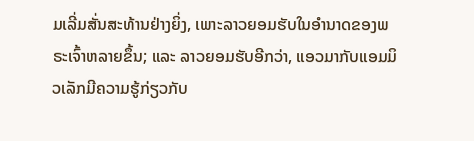ມເລີ່ມສັ່ນສະທ້ານຢ່າງຍິ່ງ, ເພາະລາວຍອມຮັບໃນອຳນາດຂອງພຣະເຈົ້າຫລາຍຂຶ້ນ; ແລະ ລາວຍອມຮັບອີກວ່າ, ແອວມາກັບແອມມິວເລັກມີຄວາມຮູ້ກ່ຽວກັບ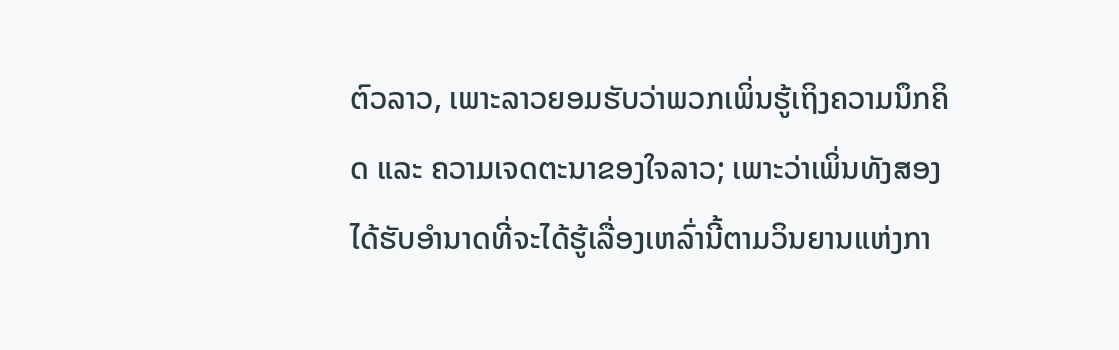ຕົວລາວ, ເພາະລາວຍອມຮັບວ່າພວກເພິ່ນຮູ້ເຖິງຄວາມນຶກຄິດ ແລະ ຄວາມເຈດຕະນາຂອງໃຈລາວ; ເພາະວ່າເພິ່ນທັງສອງໄດ້ຮັບອຳນາດທີ່ຈະໄດ້ຮູ້ເລື່ອງເຫລົ່ານີ້ຕາມວິນຍານແຫ່ງກາ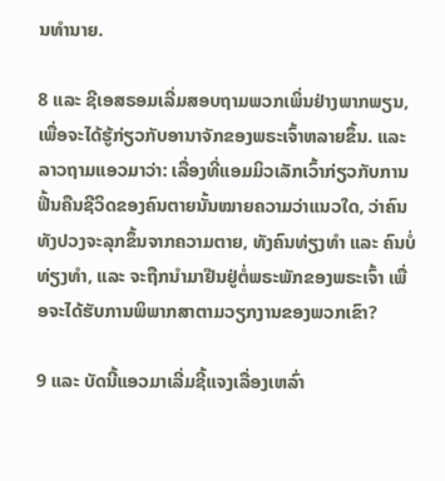ນທຳນາຍ.

8 ແລະ ຊີເອສຣອມເລີ່ມສອບຖາມພວກເພິ່ນຢ່າງພາກພຽນ, ເພື່ອຈະໄດ້ຮູ້ກ່ຽວກັບອານາຈັກຂອງພຣະເຈົ້າຫລາຍຂຶ້ນ. ແລະ ລາວຖາມແອວມາວ່າ: ເລື່ອງທີ່ແອມມິວເລັກເວົ້າກ່ຽວກັບການຟື້ນຄືນຊີວິດຂອງຄົນຕາຍນັ້ນໝາຍຄວາມວ່າແນວໃດ, ວ່າຄົນທັງປວງຈະລຸກຂຶ້ນຈາກຄວາມຕາຍ, ທັງຄົນທ່ຽງທຳ ແລະ ຄົນບໍ່ທ່ຽງທຳ, ແລະ ຈະຖືກນຳມາຢືນຢູ່ຕໍ່ພຣະພັກຂອງພຣະເຈົ້າ ເພື່ອຈະໄດ້ຮັບການພິພາກສາຕາມວຽກງານຂອງພວກເຂົາ?

9 ແລະ ບັດນີ້ແອວມາເລີ່ມຊີ້ແຈງເລື່ອງເຫລົ່າ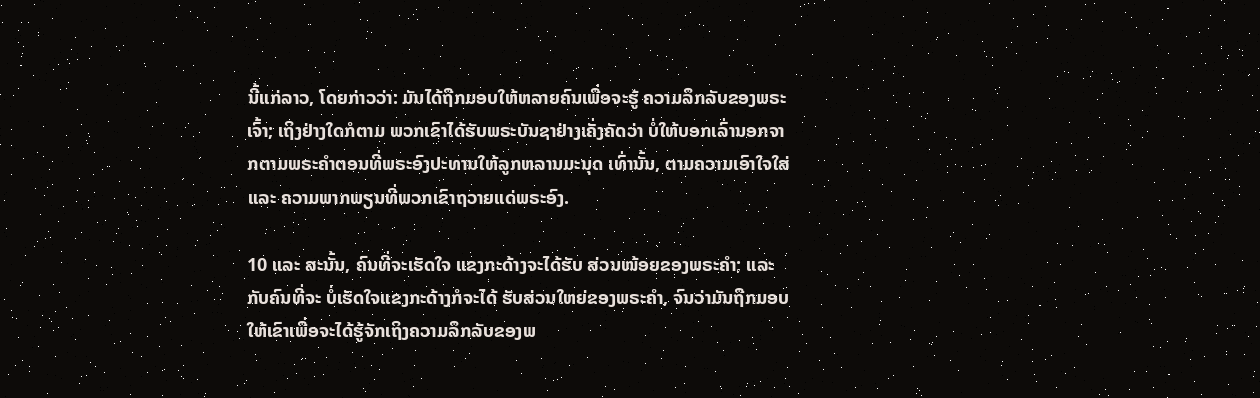ນີ້ແກ່ລາວ, ໂດຍກ່າວວ່າ: ມັນໄດ້ຖືກມອບໃຫ້ຫລາຍຄົນເພື່ອຈະຮູ້ ຄວາມລຶກລັບຂອງພຣະເຈົ້າ; ເຖິງຢ່າງໃດກໍຕາມ ພວກເຂົາໄດ້ຮັບພຣະບັນຊາຢ່າງເຄັ່ງຄັດວ່າ ບໍ່ໃຫ້ບອກເລົ່ານອກຈາກຕາມພຣະຄຳຕອນທີ່ພຣະອົງປະທານໃຫ້ລູກຫລານມະນຸດ ເທົ່ານັ້ນ, ຕາມຄວາມເອົາໃຈໃສ່ ແລະ ຄວາມພາກພຽນທີ່ພວກເຂົາຖວາຍແດ່ພຣະອົງ.

10 ແລະ ສະນັ້ນ, ຄົນທີ່ຈະເຮັດໃຈ ແຂງກະດ້າງຈະໄດ້ຮັບ ສ່ວນໜ້ອຍຂອງພຣະຄຳ; ແລະ ກັບຄົນທີ່ຈະ ບໍ່ເຮັດໃຈແຂງກະດ້າງກໍຈະໄດ້ ຮັບສ່ວນໃຫຍ່ຂອງພຣະຄຳ, ຈົນວ່າມັນຖືກມອບໃຫ້ເຂົາເພື່ອຈະໄດ້ຮູ້ຈັກເຖິງຄວາມລຶກລັບຂອງພ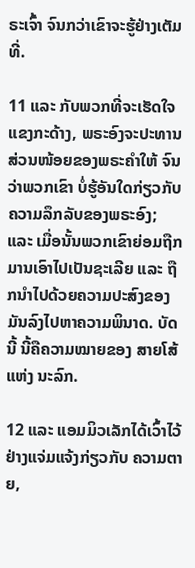ຣະເຈົ້າ ຈົນກວ່າເຂົາຈະຮູ້ຢ່າງເຕັມທີ່.

11 ແລະ ກັບພວກທີ່ຈະເຮັດໃຈແຂງກະດ້າງ, ພຣະອົງຈະປະທານ ສ່ວນໜ້ອຍຂອງພຣະຄຳໃຫ້ ຈົນວ່າພວກເຂົາ ບໍ່ຮູ້ອັນໃດກ່ຽວກັບຄວາມລຶກລັບຂອງພຣະອົງ; ແລະ ເມື່ອນັ້ນພວກເຂົາຍ່ອມຖືກມານເອົາໄປເປັນຊະເລີຍ ແລະ ຖືກນຳໄປດ້ວຍຄວາມປະສົງຂອງມັນລົງໄປຫາຄວາມພິນາດ. ບັດນີ້ ນີ້ຄືຄວາມໝາຍຂອງ ສາຍໂສ້ແຫ່ງ ນະລົກ.

12 ແລະ ແອມມິວເລັກໄດ້ເວົ້າໄວ້ຢ່າງແຈ່ມແຈ້ງກ່ຽວກັບ ຄວາມຕາຍ,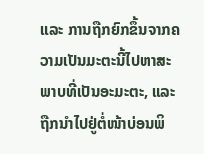ແລະ ການຖືກຍົກຂຶ້ນຈາກຄວາມເປັນມະຕະນີ້ໄປຫາສະພາບທີ່ເປັນອະມະຕະ, ແລະ ຖືກນຳໄປຢູ່ຕໍ່ໜ້າບ່ອນພິ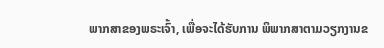ພາກສາຂອງພຣະເຈົ້າ, ເພື່ອຈະໄດ້ຮັບການ ພິພາກສາຕາມວຽກງານຂ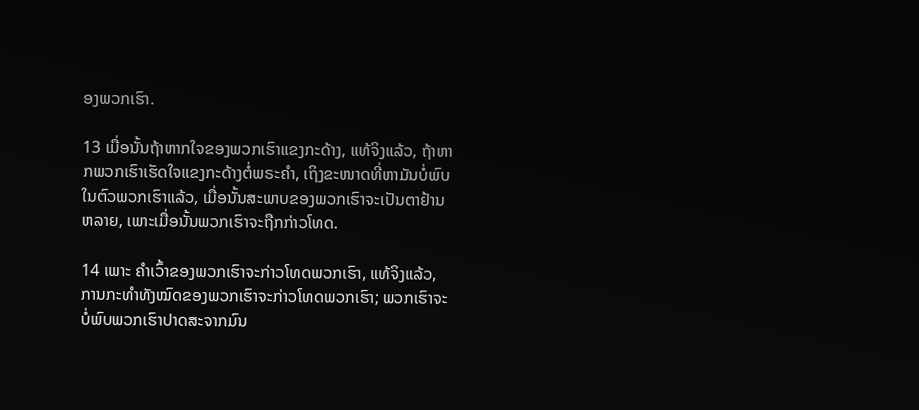ອງພວກເຮົາ.

13 ເມື່ອນັ້ນຖ້າຫາກໃຈຂອງພວກເຮົາແຂງກະດ້າງ, ແທ້ຈິງແລ້ວ, ຖ້າຫາກພວກເຮົາເຮັດໃຈແຂງກະດ້າງຕໍ່ພຣະຄຳ, ເຖິງຂະໜາດທີ່ຫາມັນບໍ່ພົບໃນຕົວພວກເຮົາແລ້ວ, ເມື່ອນັ້ນສະພາບຂອງພວກເຮົາຈະເປັນຕາຢ້ານຫລາຍ, ເພາະເມື່ອນັ້ນພວກເຮົາຈະຖືກກ່າວໂທດ.

14 ເພາະ ຄຳເວົ້າຂອງພວກເຮົາຈະກ່າວໂທດພວກເຮົາ, ແທ້ຈິງແລ້ວ, ການກະທຳທັງໝົດຂອງພວກເຮົາຈະກ່າວໂທດພວກເຮົາ; ພວກເຮົາຈະບໍ່ພົບພວກເຮົາປາດສະຈາກມົນ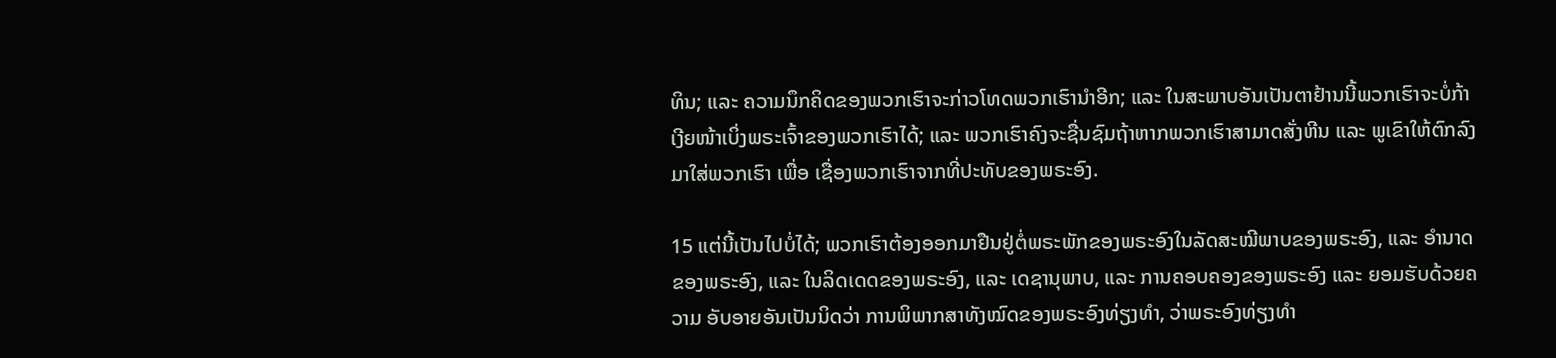ທິນ; ແລະ ຄວາມນຶກຄິດຂອງພວກເຮົາຈະກ່າວໂທດພວກເຮົານຳອີກ; ແລະ ໃນສະພາບອັນເປັນຕາຢ້ານນີ້ພວກເຮົາຈະບໍ່ກ້າເງີຍໜ້າເບິ່ງພຣະເຈົ້າຂອງພວກເຮົາໄດ້; ແລະ ພວກເຮົາຄົງຈະຊື່ນຊົມຖ້າຫາກພວກເຮົາສາມາດສັ່ງຫີນ ແລະ ພູເຂົາໃຫ້ຕົກລົງມາໃສ່ພວກເຮົາ ເພື່ອ ເຊື່ອງພວກເຮົາຈາກທີ່ປະທັບຂອງພຣະອົງ.

15 ແຕ່ນີ້ເປັນໄປບໍ່ໄດ້; ພວກເຮົາຕ້ອງອອກມາຢືນຢູ່ຕໍ່ພຣະພັກຂອງພຣະອົງໃນລັດສະໝີພາບຂອງພຣະອົງ, ແລະ ອຳນາດຂອງພຣະອົງ, ແລະ ໃນລິດເດດຂອງພຣະອົງ, ແລະ ເດຊານຸພາບ, ແລະ ການຄອບຄອງຂອງພຣະອົງ ແລະ ຍອມຮັບດ້ວຍຄວາມ ອັບອາຍອັນເປັນນິດວ່າ ການພິພາກສາທັງໝົດຂອງພຣະອົງທ່ຽງທຳ, ວ່າພຣະອົງທ່ຽງທຳ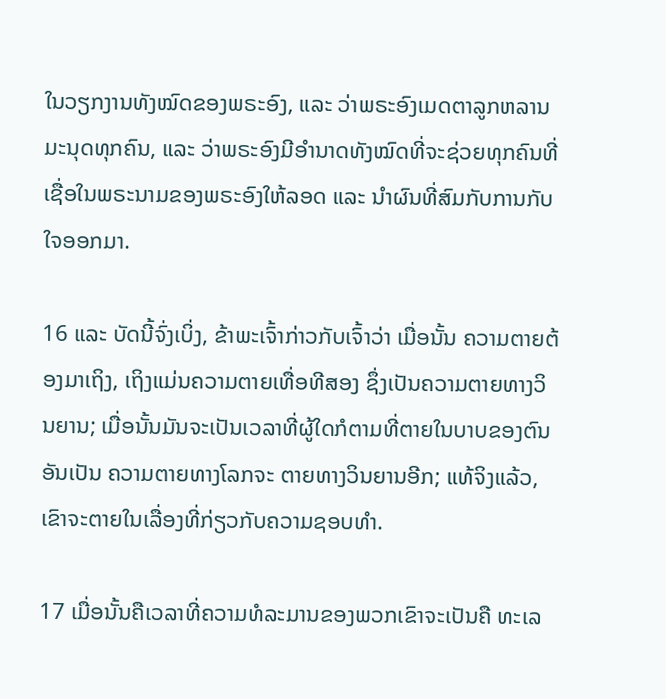ໃນວຽກງານທັງໝົດຂອງພຣະອົງ, ແລະ ວ່າພຣະອົງເມດຕາລູກຫລານມະນຸດທຸກຄົນ, ແລະ ວ່າພຣະອົງມີອຳນາດທັງໝົດທີ່ຈະຊ່ວຍທຸກຄົນທີ່ເຊື່ອໃນພຣະນາມຂອງພຣະອົງໃຫ້ລອດ ແລະ ນຳຜົນທີ່ສົມກັບການກັບໃຈອອກມາ.

16 ແລະ ບັດນີ້ຈົ່ງເບິ່ງ, ຂ້າພະເຈົ້າກ່າວກັບເຈົ້າວ່າ ເມື່ອນັ້ນ ຄວາມຕາຍຕ້ອງມາເຖິງ, ເຖິງແມ່ນຄວາມຕາຍເທື່ອທີສອງ ຊຶ່ງເປັນຄວາມຕາຍທາງວິນຍານ; ເມື່ອນັ້ນມັນຈະເປັນເວລາທີ່ຜູ້ໃດກໍຕາມທີ່ຕາຍໃນບາບຂອງຕົນອັນເປັນ ຄວາມຕາຍທາງໂລກຈະ ຕາຍທາງວິນຍານອີກ; ແທ້ຈິງແລ້ວ, ເຂົາຈະຕາຍໃນເລື່ອງທີ່ກ່ຽວກັບຄວາມຊອບທຳ.

17 ເມື່ອນັ້ນຄືເວລາທີ່ຄວາມທໍລະມານຂອງພວກເຂົາຈະເປັນຄື ທະເລ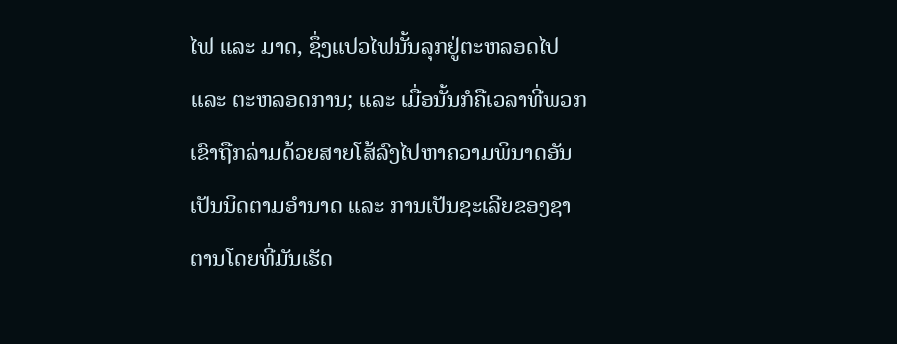ໄຟ ແລະ ມາດ, ຊຶ່ງແປວໄຟນັ້ນລຸກຢູ່ຕະຫລອດໄປ ແລະ ຕະຫລອດການ; ແລະ ເມື່ອນັ້ນກໍຄືເວລາທີ່ພວກເຂົາຖືກລ່າມດ້ວຍສາຍໂສ້ລົງໄປຫາຄວາມພິນາດອັນເປັນນິດຕາມອຳນາດ ແລະ ການເປັນຊະເລີຍຂອງຊາຕານໂດຍທີ່ມັນເຮັດ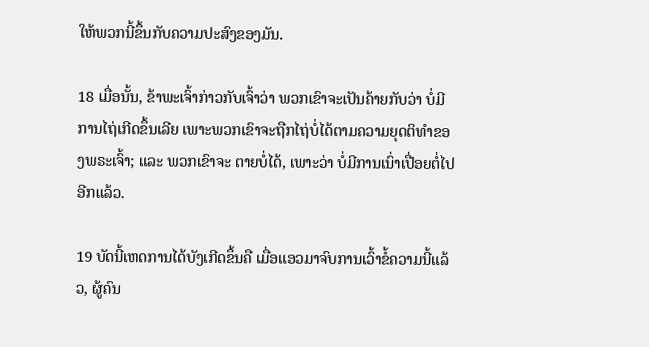ໃຫ້ພວກນີ້ຂຶ້ນກັບຄວາມປະສົງຂອງມັນ.

18 ເມື່ອນັ້ນ, ຂ້າພະເຈົ້າກ່າວກັບເຈົ້າວ່າ ພວກເຂົາຈະເປັນຄ້າຍກັບວ່າ ບໍ່ມີການໄຖ່ເກີດຂຶ້ນເລີຍ ເພາະພວກເຂົາຈະຖືກໄຖ່ບໍ່ໄດ້ຕາມຄວາມຍຸດຕິທຳຂອງພຣະເຈົ້າ; ແລະ ພວກເຂົາຈະ ຕາຍບໍ່ໄດ້, ເພາະວ່າ ບໍ່ມີການເນົ່າເປື່ອຍຕໍ່ໄປອີກແລ້ວ.

19 ບັດນີ້ເຫດການໄດ້ບັງເກີດຂຶ້ນຄື ເມື່ອແອວມາຈົບການເວົ້າຂໍ້ຄວາມນີ້ແລ້ວ, ຜູ້ຄົນ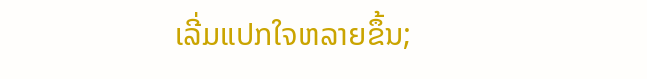ເລີ່ມແປກໃຈຫລາຍຂຶ້ນ;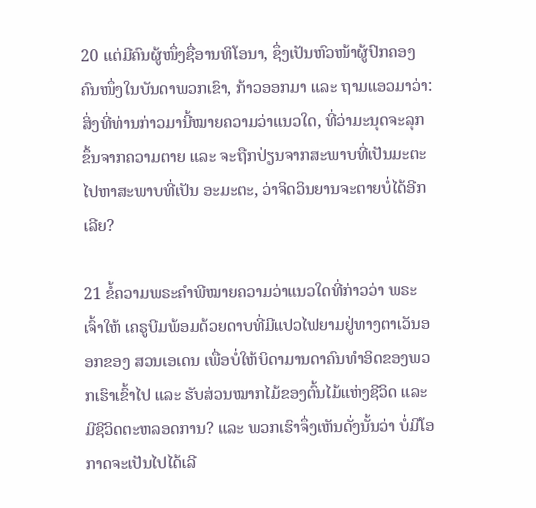20 ແຕ່ມີຄົນຜູ້ໜຶ່ງຊື່ອານທິໂອນາ, ຊຶ່ງເປັນຫົວໜ້າຜູ້ປົກຄອງຄົນໜຶ່ງໃນບັນດາພວກເຂົາ, ກ້າວອອກມາ ແລະ ຖາມແອວມາວ່າ: ສິ່ງທີ່ທ່ານກ່າວມານີ້ໝາຍຄວາມວ່າແນວໃດ, ທີ່ວ່າມະນຸດຈະລຸກຂຶ້ນຈາກຄວາມຕາຍ ແລະ ຈະຖືກປ່ຽນຈາກສະພາບທີ່ເປັນມະຕະໄປຫາສະພາບທີ່ເປັນ ອະມະຕະ, ວ່າຈິດວິນຍານຈະຕາຍບໍ່ໄດ້ອີກເລີຍ?

21 ຂໍ້ຄວາມພຣະຄຳພີໝາຍຄວາມວ່າແນວໃດທີ່ກ່າວວ່າ ພຣະເຈົ້າໃຫ້ ເຄຣູບີມພ້ອມດ້ວຍດາບທີ່ມີແປວໄຟຍາມຢູ່ທາງຕາເວັນອອກຂອງ ສວນເອເດນ ເພື່ອບໍ່ໃຫ້ບິດາມານດາຄົນທຳອິດຂອງພວກເຮົາເຂົ້າໄປ ແລະ ຮັບສ່ວນໝາກໄມ້ຂອງຕົ້ນໄມ້ແຫ່ງຊີວິດ ແລະ ມີຊີວິດຕະຫລອດການ? ແລະ ພວກເຮົາຈຶ່ງເຫັນດັ່ງນັ້ນວ່າ ບໍ່ມີໂອກາດຈະເປັນໄປໄດ້ເລີ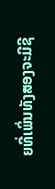ຍທີ່ເພິ່ນທັງສອງຈະມີຊີ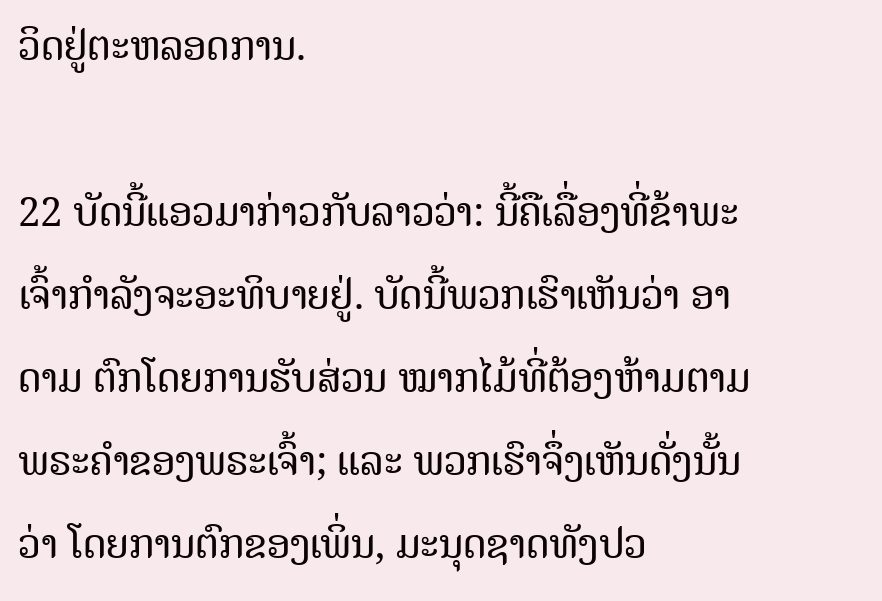ວິດຢູ່ຕະຫລອດການ.

22 ບັດນີ້ແອວມາກ່າວກັບລາວວ່າ: ນີ້ຄືເລື່ອງທີ່ຂ້າພະເຈົ້າກຳລັງຈະອະທິບາຍຢູ່. ບັດນີ້ພວກເຮົາເຫັນວ່າ ອາດາມ ຕົກໂດຍການຮັບສ່ວນ ໝາກໄມ້ທີ່ຕ້ອງຫ້າມຕາມພຣະຄຳຂອງພຣະເຈົ້າ; ແລະ ພວກເຮົາຈຶ່ງເຫັນດັ່ງນັ້ນວ່າ ໂດຍການຕົກຂອງເພິ່ນ, ມະນຸດຊາດທັງປວ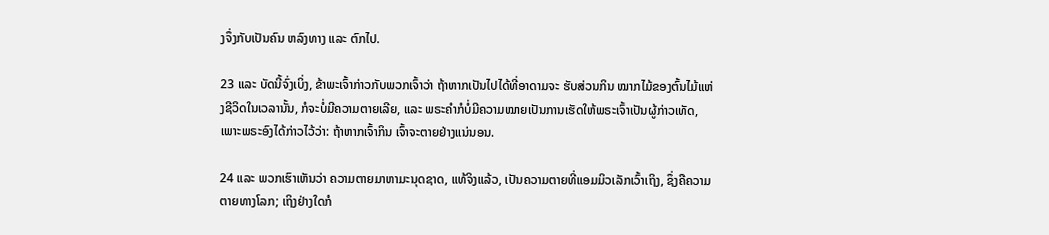ງຈຶ່ງກັບເປັນຄົນ ຫລົງທາງ ແລະ ຕົກໄປ.

23 ແລະ ບັດນີ້ຈົ່ງເບິ່ງ, ຂ້າພະເຈົ້າກ່າວກັບພວກເຈົ້າວ່າ ຖ້າຫາກເປັນໄປໄດ້ທີ່ອາດາມຈະ ຮັບສ່ວນກິນ ໝາກໄມ້ຂອງຕົ້ນໄມ້ແຫ່ງຊີວິດໃນເວລານັ້ນ, ກໍຈະບໍ່ມີຄວາມຕາຍເລີຍ, ແລະ ພຣະຄຳກໍບໍ່ມີຄວາມໝາຍເປັນການເຮັດໃຫ້ພຣະເຈົ້າເປັນຜູ້ກ່າວເທັດ, ເພາະພຣະອົງໄດ້ກ່າວໄວ້ວ່າ: ຖ້າຫາກເຈົ້າກິນ ເຈົ້າຈະຕາຍຢ່າງແນ່ນອນ.

24 ແລະ ພວກເຮົາເຫັນວ່າ ຄວາມຕາຍມາຫາມະນຸດຊາດ, ແທ້ຈິງແລ້ວ, ເປັນຄວາມຕາຍທີ່ແອມມິວເລັກເວົ້າເຖິງ, ຊຶ່ງຄືຄວາມຕາຍທາງໂລກ; ເຖິງຢ່າງໃດກໍ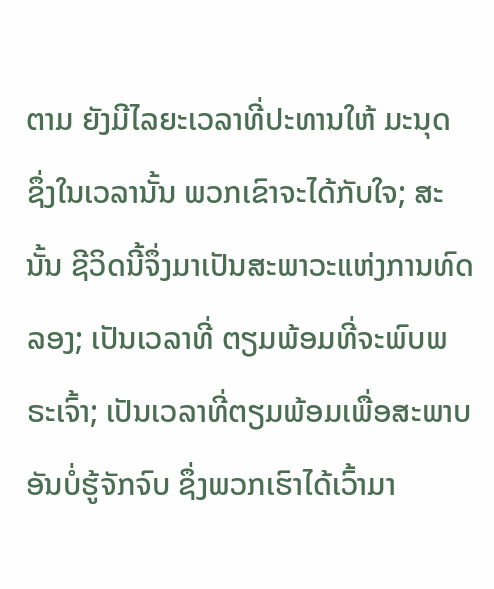ຕາມ ຍັງມີໄລຍະເວລາທີ່ປະທານໃຫ້ ມະນຸດ ຊຶ່ງໃນເວລານັ້ນ ພວກເຂົາຈະໄດ້ກັບໃຈ; ສະນັ້ນ ຊີວິດນີ້ຈຶ່ງມາເປັນສະພາວະແຫ່ງການທົດລອງ; ເປັນເວລາທີ່ ຕຽມພ້ອມທີ່ຈະພົບພຣະເຈົ້າ; ເປັນເວລາທີ່ຕຽມພ້ອມເພື່ອສະພາບອັນບໍ່ຮູ້ຈັກຈົບ ຊຶ່ງພວກເຮົາໄດ້ເວົ້າມາ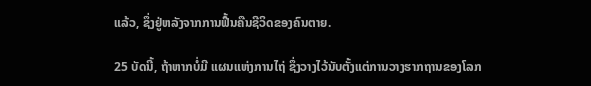ແລ້ວ, ຊຶ່ງຢູ່ຫລັງຈາກການຟື້ນຄືນຊີວິດຂອງຄົນຕາຍ.

25 ບັດນີ້, ຖ້າຫາກບໍ່ມີ ແຜນແຫ່ງການໄຖ່ ຊຶ່ງວາງໄວ້ນັບຕັ້ງແຕ່ການວາງຮາກຖານຂອງໂລກ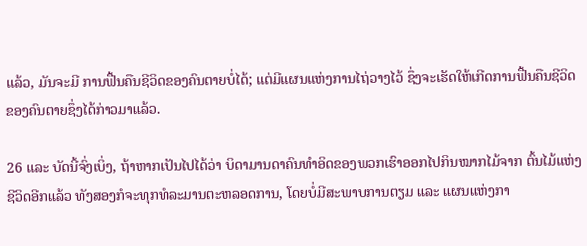ແລ້ວ, ມັນຈະມີ ການຟື້ນຄືນຊີວິດຂອງຄົນຕາຍບໍ່ໄດ້; ແຕ່ມີແຜນແຫ່ງການໄຖ່ວາງໄວ້ ຊຶ່ງຈະເຮັດໃຫ້ເກີດການຟື້ນຄືນຊີວິດຂອງຄົນຕາຍຊຶ່ງໄດ້ກ່າວມາແລ້ວ.

26 ແລະ ບັດນີ້ຈົ່ງເບິ່ງ, ຖ້າຫາກເປັນໄປໄດ້ວ່າ ບິດາມານດາຄົນທຳອິດຂອງພວກເຮົາອອກໄປກິນໝາກໄມ້ຈາກ ຕົ້ນໄມ້ແຫ່ງຊີວິດອີກແລ້ວ ທັງສອງກໍຈະທຸກທໍລະມານຕະຫລອດການ, ໂດຍບໍ່ມີສະພາບການຕຽມ ແລະ ແຜນແຫ່ງກາ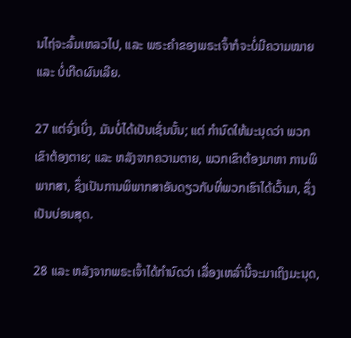ນໄຖ່ຈະລົ້ມເຫລວໄປ, ແລະ ພຣະຄຳຂອງພຣະເຈົ້າກໍຈະບໍ່ມີຄວາມໝາຍ ແລະ ບໍ່ເກີດຜົນເລີຍ.

27 ແຕ່ຈົ່ງເບິ່ງ, ມັນບໍ່ໄດ້ເປັນເຊັ່ນນັ້ນ; ແຕ່ ກຳນົດໃຫ້ມະນຸດວ່າ ພວກເຂົາຕ້ອງຕາຍ; ແລະ ຫລັງຈາກຄວາມຕາຍ, ພວກເຂົາຕ້ອງມາຫາ ການພິພາກສາ, ຊຶ່ງເປັນການພິພາກສາອັນດຽວກັບທີ່ພວກເຮົາໄດ້ເວົ້າມາ, ຊຶ່ງເປັນບ່ອນສຸດ.

28 ແລະ ຫລັງຈາກພຣະເຈົ້າໄດ້ກຳນົດວ່າ ເລື່ອງເຫລົ່ານີ້ຈະມາເຖິງມະນຸດ,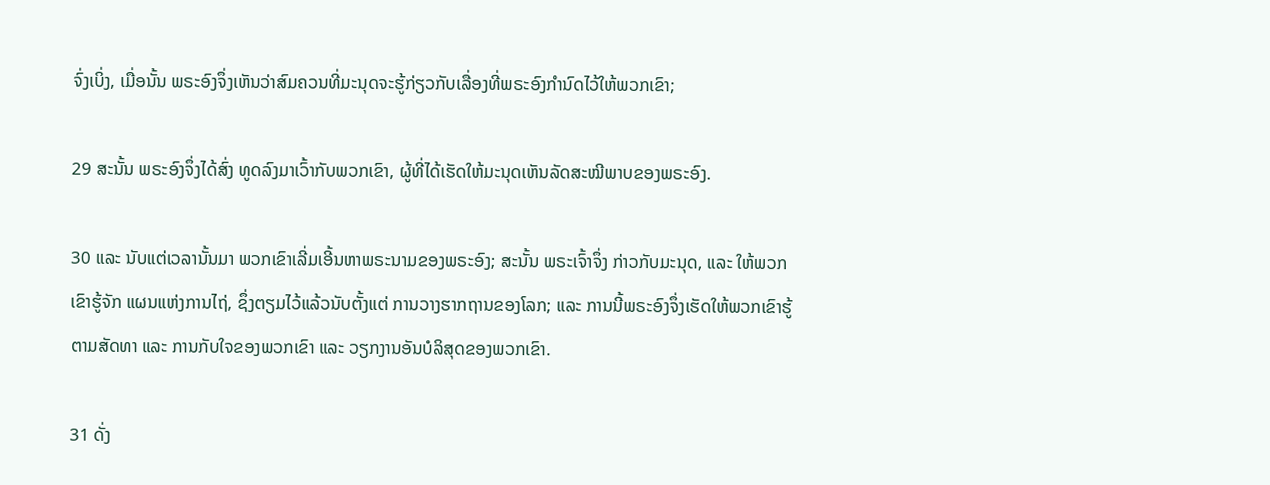ຈົ່ງເບິ່ງ, ເມື່ອນັ້ນ ພຣະອົງຈຶ່ງເຫັນວ່າສົມຄວນທີ່ມະນຸດຈະຮູ້ກ່ຽວກັບເລື່ອງທີ່ພຣະອົງກຳນົດໄວ້ໃຫ້ພວກເຂົາ;

29 ສະນັ້ນ ພຣະອົງຈຶ່ງໄດ້ສົ່ງ ທູດລົງມາເວົ້າກັບພວກເຂົາ, ຜູ້ທີ່ໄດ້ເຮັດໃຫ້ມະນຸດເຫັນລັດສະໝີພາບຂອງພຣະອົງ.

30 ແລະ ນັບແຕ່ເວລານັ້ນມາ ພວກເຂົາເລີ່ມເອີ້ນຫາພຣະນາມຂອງພຣະອົງ; ສະນັ້ນ ພຣະເຈົ້າຈຶ່ງ ກ່າວກັບມະນຸດ, ແລະ ໃຫ້ພວກເຂົາຮູ້ຈັກ ແຜນແຫ່ງການໄຖ່, ຊຶ່ງຕຽມໄວ້ແລ້ວນັບຕັ້ງແຕ່ ການວາງຮາກຖານຂອງໂລກ; ແລະ ການນີ້ພຣະອົງຈຶ່ງເຮັດໃຫ້ພວກເຂົາຮູ້ຕາມສັດທາ ແລະ ການກັບໃຈຂອງພວກເຂົາ ແລະ ວຽກງານອັນບໍລິສຸດຂອງພວກເຂົາ.

31 ດັ່ງ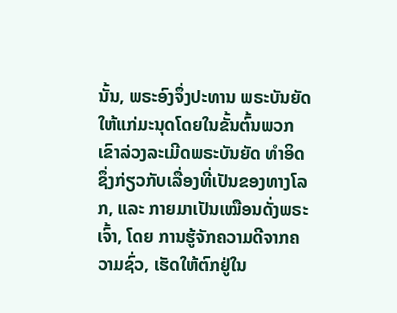ນັ້ນ, ພຣະອົງຈຶ່ງປະທານ ພຣະບັນຍັດໃຫ້ແກ່ມະນຸດໂດຍໃນຂັ້ນຕົ້ນພວກເຂົາລ່ວງລະເມີດພຣະບັນຍັດ ທຳອິດ ຊຶ່ງກ່ຽວກັບເລື່ອງທີ່ເປັນຂອງທາງໂລກ, ແລະ ກາຍມາເປັນເໝືອນດັ່ງພຣະເຈົ້າ, ໂດຍ ການຮູ້ຈັກຄວາມດີຈາກຄວາມຊົ່ວ, ເຮັດໃຫ້ຕົກຢູ່ໃນ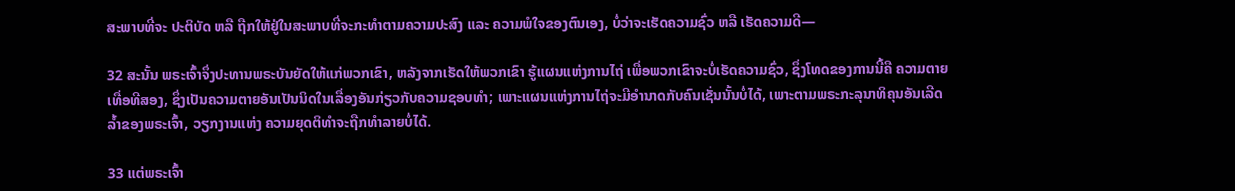ສະພາບທີ່ຈະ ປະຕິບັດ ຫລື ຖືກໃຫ້ຢູ່ໃນສະພາບທີ່ຈະກະທຳຕາມຄວາມປະສົງ ແລະ ຄວາມພໍໃຈຂອງຕົນເອງ, ບໍ່ວ່າຈະເຮັດຄວາມຊົ່ວ ຫລື ເຮັດຄວາມດີ—

32 ສະນັ້ນ ພຣະເຈົ້າຈຶ່ງປະທານພຣະບັນຍັດໃຫ້ແກ່ພວກເຂົາ, ຫລັງຈາກເຮັດໃຫ້ພວກເຂົາ ຮູ້ແຜນແຫ່ງການໄຖ່ ເພື່ອພວກເຂົາຈະບໍ່ເຮັດຄວາມຊົ່ວ, ຊຶ່ງໂທດຂອງການນີ້ຄື ຄວາມຕາຍເທື່ອທີສອງ, ຊຶ່ງເປັນຄວາມຕາຍອັນເປັນນິດໃນເລື່ອງອັນກ່ຽວກັບຄວາມຊອບທຳ; ເພາະແຜນແຫ່ງການໄຖ່ຈະມີອຳນາດກັບຄົນເຊັ່ນນັ້ນບໍ່ໄດ້, ເພາະຕາມພຣະກະລຸນາທິຄຸນອັນເລີດລ້ຳຂອງພຣະເຈົ້າ, ວຽກງານແຫ່ງ ຄວາມຍຸດຕິທຳຈະຖືກທຳລາຍບໍ່ໄດ້.

33 ແຕ່ພຣະເຈົ້າ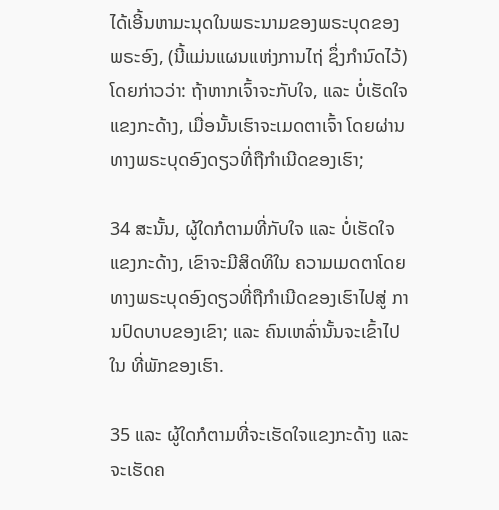ໄດ້ເອີ້ນຫາມະນຸດໃນພຣະນາມຂອງພຣະບຸດຂອງພຣະອົງ, (ນີ້ແມ່ນແຜນແຫ່ງການໄຖ່ ຊຶ່ງກຳນົດໄວ້) ໂດຍກ່າວວ່າ: ຖ້າຫາກເຈົ້າຈະກັບໃຈ, ແລະ ບໍ່ເຮັດໃຈແຂງກະດ້າງ, ເມື່ອນັ້ນເຮົາຈະເມດຕາເຈົ້າ ໂດຍຜ່ານທາງພຣະບຸດອົງດຽວທີ່ຖືກຳເນີດຂອງເຮົາ;

34 ສະນັ້ນ, ຜູ້ໃດກໍຕາມທີ່ກັບໃຈ ແລະ ບໍ່ເຮັດໃຈແຂງກະດ້າງ, ເຂົາຈະມີສິດທິໃນ ຄວາມເມດຕາໂດຍທາງພຣະບຸດອົງດຽວທີ່ຖືກຳເນີດຂອງເຮົາໄປສູ່ ການປົດບາບຂອງເຂົາ; ແລະ ຄົນເຫລົ່ານັ້ນຈະເຂົ້າໄປໃນ ທີ່ພັກຂອງເຮົາ.

35 ແລະ ຜູ້ໃດກໍຕາມທີ່ຈະເຮັດໃຈແຂງກະດ້າງ ແລະ ຈະເຮັດຄ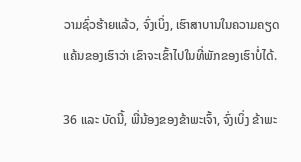ວາມຊົ່ວຮ້າຍແລ້ວ, ຈົ່ງເບິ່ງ, ເຮົາສາບານໃນຄວາມຄຽດແຄ້ນຂອງເຮົາວ່າ ເຂົາຈະເຂົ້າໄປໃນທີ່ພັກຂອງເຮົາບໍ່ໄດ້.

36 ແລະ ບັດນີ້, ພີ່ນ້ອງຂອງຂ້າພະເຈົ້າ, ຈົ່ງເບິ່ງ ຂ້າພະ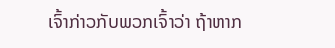ເຈົ້າກ່າວກັບພວກເຈົ້າວ່າ ຖ້າຫາກ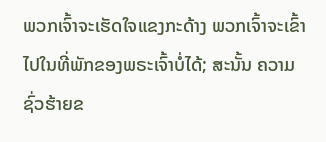ພວກເຈົ້າຈະເຮັດໃຈແຂງກະດ້າງ ພວກເຈົ້າຈະເຂົ້າໄປໃນທີ່ພັກຂອງພຣະເຈົ້າບໍ່ໄດ້; ສະນັ້ນ ຄວາມຊົ່ວຮ້າຍຂ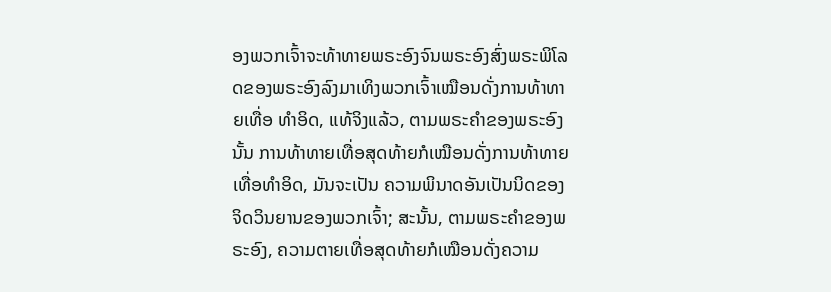ອງພວກເຈົ້າຈະທ້າທາຍພຣະອົງຈົນພຣະອົງສົ່ງພຣະພິໂລດຂອງພຣະອົງລົງມາເທິງພວກເຈົ້າເໝືອນດັ່ງການທ້າທາຍເທື່ອ ທຳອິດ, ແທ້ຈິງແລ້ວ, ຕາມພຣະຄຳຂອງພຣະອົງນັ້ນ ການທ້າທາຍເທື່ອສຸດທ້າຍກໍເໝືອນດັ່ງການທ້າທາຍເທື່ອທຳອິດ, ມັນຈະເປັນ ຄວາມພິນາດອັນເປັນນິດຂອງຈິດວິນຍານຂອງພວກເຈົ້າ; ສະນັ້ນ, ຕາມພຣະຄຳຂອງພຣະອົງ, ຄວາມຕາຍເທື່ອສຸດທ້າຍກໍເໝືອນດັ່ງຄວາມ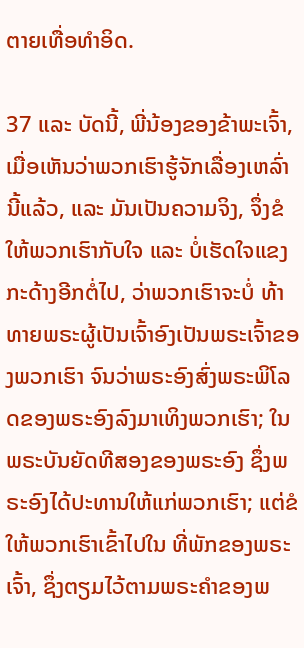ຕາຍເທື່ອທຳອິດ.

37 ແລະ ບັດນີ້, ພີ່ນ້ອງຂອງຂ້າພະເຈົ້າ, ເມື່ອເຫັນວ່າພວກເຮົາຮູ້ຈັກເລື່ອງເຫລົ່ານີ້ແລ້ວ, ແລະ ມັນເປັນຄວາມຈິງ, ຈຶ່ງຂໍໃຫ້ພວກເຮົາກັບໃຈ ແລະ ບໍ່ເຮັດໃຈແຂງກະດ້າງອີກຕໍ່ໄປ, ວ່າພວກເຮົາຈະບໍ່ ທ້າທາຍພຣະຜູ້ເປັນເຈົ້າອົງເປັນພຣະເຈົ້າຂອງພວກເຮົາ ຈົນວ່າພຣະອົງສົ່ງພຣະພິໂລດຂອງພຣະອົງລົງມາເທິງພວກເຮົາ; ໃນພຣະບັນຍັດທີສອງຂອງພຣະອົງ ຊຶ່ງພຣະອົງໄດ້ປະທານໃຫ້ແກ່ພວກເຮົາ; ແຕ່ຂໍໃຫ້ພວກເຮົາເຂົ້າໄປໃນ ທີ່ພັກຂອງພຣະເຈົ້າ, ຊຶ່ງຕຽມໄວ້ຕາມພຣະຄຳຂອງພ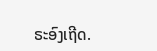ຣະອົງເຖີດ.